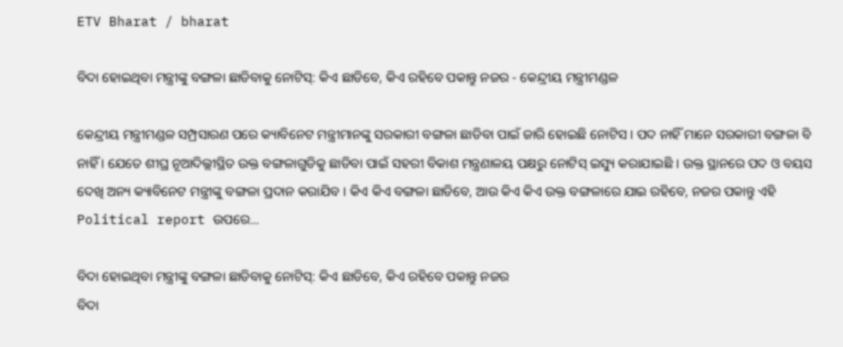ETV Bharat / bharat

ବିଦା ହୋଇଥିବା ମନ୍ତ୍ରୀଙ୍କୁ ବଙ୍ଗଳା ଛାଡିବାକୁ ନୋଟିସ୍: କିଏ ଛାଡିବେ, କିଏ ରହିବେ ପକାନ୍ତୁ ନଜର - କେନ୍ଦ୍ରୀୟ ମନ୍ତ୍ରୀମଣ୍ଡଳ

କେନ୍ଦ୍ରୀୟ ମନ୍ତ୍ରୀମଣ୍ଡଳ ସମ୍ପ୍ରସାରଣ ପରେ କ୍ୟାବିନେଟ ମନ୍ତ୍ରୀମାନଙ୍କୁ ସରକାରୀ ବଙ୍ଗଳା ଛାଡିବା ପାଇଁ ଜାରି ହୋଇଛି ନୋଟିସ । ପଦ ନାହିଁ ମାନେ ସରକାରୀ ବଙ୍ଗଳା ବି ନାହିଁ । ଯେତେ ଶୀଘ୍ର ନୂଆଦିଲ୍ଲୀସ୍ଥିତ ଉକ୍ତ ବଙ୍ଗଳାଗୁଡିକୁ ଛାଡିବା ପାଇଁ ସହରୀ ବିକାଶ ମନ୍ତ୍ରଣାଳୟ ପକ୍ଷରୁ ନୋଟିସ୍ ଇସ୍ୟୁ କରାଯାଇଛି । ଉକ୍ତ ସ୍ଥାନରେ ପଦ ଓ ବୟସ ଦେଖି ଅନ୍ୟ କ୍ୟାବିନେଟ ମନ୍ତ୍ରୀଙ୍କୁ ବଙ୍ଗଳା ପ୍ରଦାନ କରାଯିବ । କିଏ କିଏ ବଙ୍ଗଳା ଛାଡିବେ, ଆଉ କିଏ କିଏ ଉକ୍ତ ବଙ୍ଗଳାରେ ଯାଇ ରହିବେ, ନଜର ପକାନ୍ତୁ ଏହି Political report ଉପରେ...

ବିଦା ହୋଇଥିବା ମନ୍ତ୍ରୀଙ୍କୁ ବଙ୍ଗଳା ଛାଡିବାକୁ ନୋଟିସ୍: କିଏ ଛାଡିବେ, କିଏ ରହିବେ ପକାନ୍ତୁ ନଜର
ବିଦା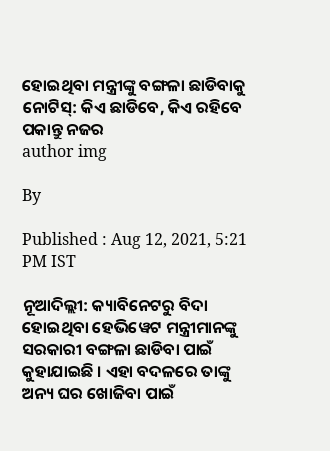ହୋଇଥିବା ମନ୍ତ୍ରୀଙ୍କୁ ବଙ୍ଗଳା ଛାଡିବାକୁ ନୋଟିସ୍: କିଏ ଛାଡିବେ, କିଏ ରହିବେ ପକାନ୍ତୁ ନଜର
author img

By

Published : Aug 12, 2021, 5:21 PM IST

ନୂଆଦିଲ୍ଲୀ: କ୍ୟାବିନେଟରୁ ବିଦା ହୋଇଥିବା ହେଭିୱେଟ ମନ୍ତ୍ରୀମାନଙ୍କୁ ସରକାରୀ ବଙ୍ଗଳା ଛାଡିବା ପାଇଁ କୁହାଯାଇଛି । ଏହା ବଦଳରେ ତାଙ୍କୁ ଅନ୍ୟ ଘର ଖୋଜିବା ପାଇଁ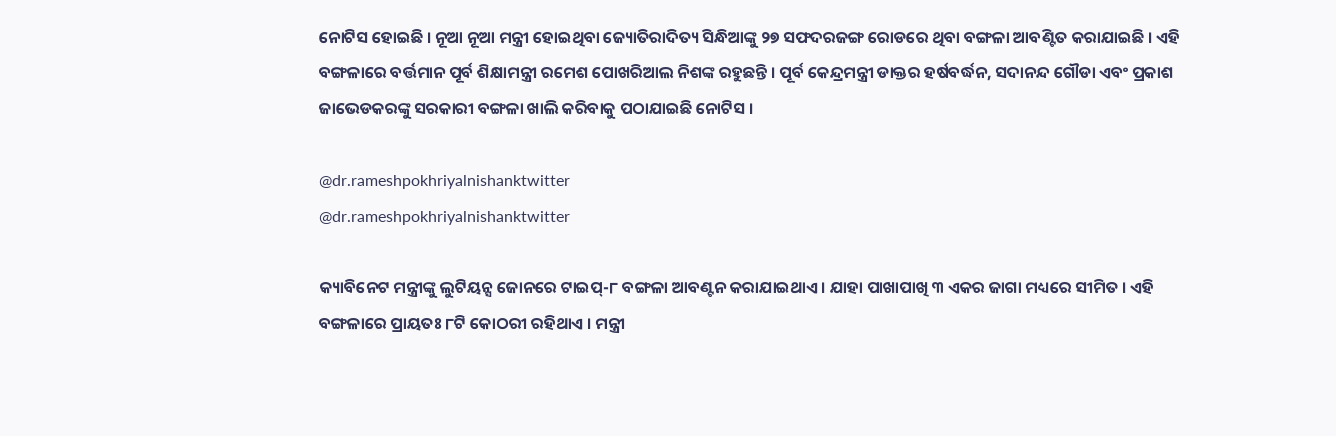ନୋଟିସ ହୋଇଛି । ନୂଆ ନୂଆ ମନ୍ତ୍ରୀ ହୋଇଥିବା ଜ୍ୟୋତିରାଦିତ୍ୟ ସିନ୍ଧିଆଙ୍କୁ ୨୭ ସଫଦରଜଙ୍ଗ ରୋଡରେ ଥିବା ବଙ୍ଗଳା ଆବଣ୍ଟିତ କରାଯାଇଛି । ଏହି ବଙ୍ଗଳାରେ ବର୍ତ୍ତମାନ ପୂର୍ବ ଶିକ୍ଷାମନ୍ତ୍ରୀ ରମେଶ ପୋଖରିଆଲ ନିଶଙ୍କ ରହୁଛନ୍ତି । ପୂର୍ବ କେନ୍ଦ୍ରମନ୍ତ୍ରୀ ଡାକ୍ତର ହର୍ଷବର୍ଦ୍ଧନ, ସଦାନନ୍ଦ ଗୌଡା ଏବଂ ପ୍ରକାଶ ଜାଭେଡକରଙ୍କୁ ସରକାରୀ ବଙ୍ଗଳା ଖାଲି କରିବାକୁ ପଠାଯାଇଛି ନୋଟିସ ।

@dr.rameshpokhriyalnishanktwitter
@dr.rameshpokhriyalnishanktwitter

କ୍ୟାବିନେଟ ମନ୍ତ୍ରୀଙ୍କୁ ଲୁଟିୟନ୍ସ ଜୋନରେ ଟାଇପ୍-୮ ବଙ୍ଗଳା ଆବଣ୍ଟନ କରାଯାଇଥାଏ । ଯାହା ପାଖାପାଖି ୩ ଏକର ଜାଗା ମଧ୍ୟରେ ସୀମିତ । ଏହି ବଙ୍ଗଳାରେ ପ୍ରାୟତଃ ୮ଟି କୋଠରୀ ରହିଥାଏ । ମନ୍ତ୍ରୀ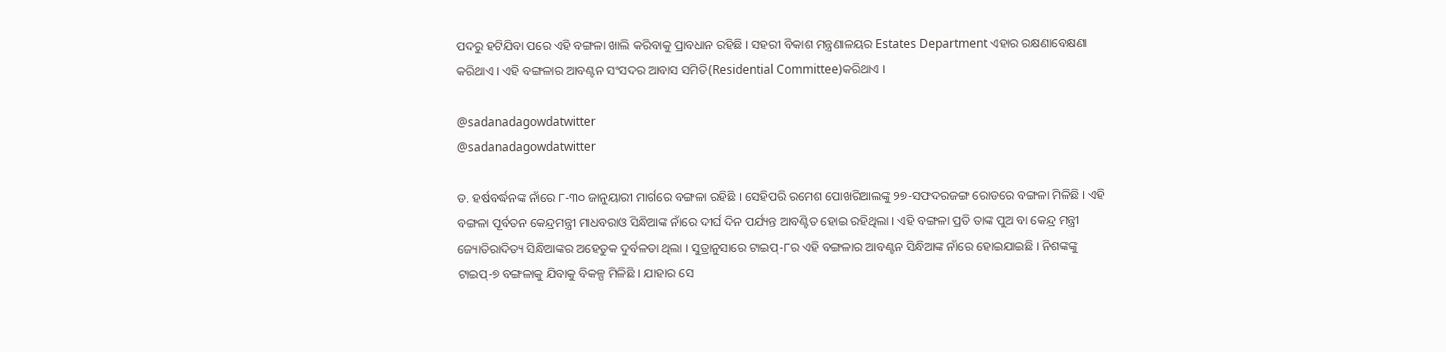ପଦରୁ ହଟିଯିବା ପରେ ଏହି ବଙ୍ଗଳା ଖାଲି କରିବାକୁ ପ୍ରାବଧାନ ରହିଛି । ସହରୀ ବିକାଶ ମନ୍ତ୍ରଣାଳୟର Estates Department ଏହାର ରକ୍ଷଣାବେକ୍ଷଣା କରିଥାଏ । ଏହି ବଙ୍ଗଳାର ଆବଣ୍ଟନ ସଂସଦର ଆବାସ ସମିତି(Residential Committee)କରିଥାଏ ।

@sadanadagowdatwitter
@sadanadagowdatwitter

ଡ. ହର୍ଷବର୍ଦ୍ଧନଙ୍କ ନାଁରେ ୮-୩୦ ଜାନୁୟାରୀ ମାର୍ଗରେ ବଙ୍ଗଳା ରହିଛି । ସେହିପରି ରମେଶ ପୋଖରିଆଲଙ୍କୁ ୨୭-ସଫଦରଜଙ୍ଗ ରୋଡରେ ବଙ୍ଗଳା ମିଳିଛି । ଏହି ବଙ୍ଗଳା ପୂର୍ବତନ କେନ୍ଦ୍ରମନ୍ତ୍ରୀ ମାଧବରାଓ ସିନ୍ଧିଆଙ୍କ ନାଁରେ ଦୀର୍ଘ ଦିନ ପର୍ଯ୍ୟନ୍ତ ଆବଣ୍ଟିତ ହୋଇ ରହିଥିଲା । ଏହି ବଙ୍ଗଳା ପ୍ରତି ତାଙ୍କ ପୁଅ ବା କେନ୍ଦ୍ର ମନ୍ତ୍ରୀ ଜ୍ୟୋତିରାଦିତ୍ୟ ସିନ୍ଧିଆଙ୍କର ଅହେତୁକ ଦୁର୍ବଳତା ଥିଲା । ସୁତ୍ରାନୁସାରେ ଟାଇପ୍-୮ର ଏହି ବଙ୍ଗଳାର ଆବଣ୍ଟନ ସିନ୍ଧିଆଙ୍କ ନାଁରେ ହୋଇଯାଇଛି । ନିଶଙ୍କଙ୍କୁ ଟାଇପ୍-୭ ବଙ୍ଗଳାକୁ ଯିବାକୁ ବିକଳ୍ପ ମିଳିଛି । ଯାହାର ସେ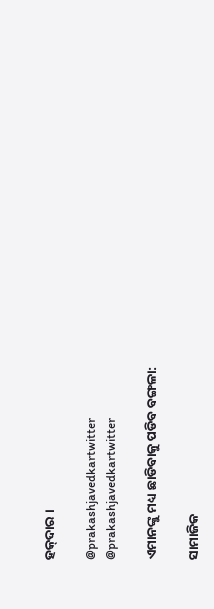ହକ୍‌ଦାର ।

@prakashjavedkartwitter
@prakashjavedkartwitter

ଏମାନଙ୍କୁ ମଧ୍ୟ ଛାଡିବାକୁ ପଡିବ ବଙ୍ଗଳା:

ସାମାଜିକ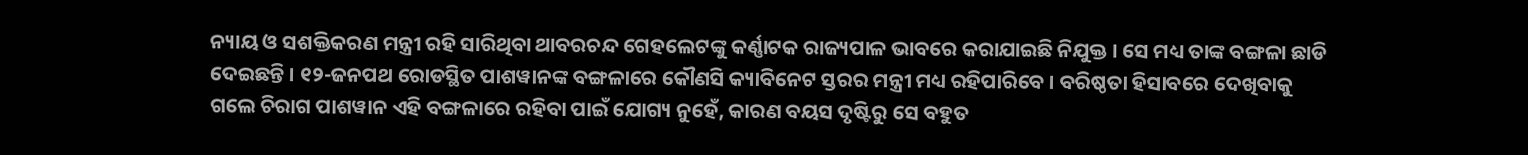ନ୍ୟାୟ ଓ ସଶକ୍ତିକରଣ ମନ୍ତ୍ରୀ ରହି ସାରିଥିବା ଥାବରଚନ୍ଦ ଗେହଲେଟଙ୍କୁ କର୍ଣ୍ଣାଟକ ରାଜ୍ୟପାଳ ଭାବରେ କରାଯାଇଛି ନିଯୁକ୍ତ । ସେ ମଧ୍ୟ ତାଙ୍କ ବଙ୍ଗଳା ଛାଡି ଦେଇଛନ୍ତି । ୧୨-ଜନପଥ ରୋଡସ୍ଥିତ ପାଶୱାନଙ୍କ ବଙ୍ଗଳାରେ କୌଣସି କ୍ୟାବିନେଟ ସ୍ତରର ମନ୍ତ୍ରୀ ମଧ୍ୟ ରହିପାରିବେ । ବରିଷ୍ଠତା ହିସାବରେ ଦେଖିବାକୁ ଗଲେ ଚିରାଗ ପାଶୱାନ ଏହି ବଙ୍ଗଳାରେ ରହିବା ପାଇଁ ଯୋଗ୍ୟ ନୁହେଁ, କାରଣ ବୟସ ଦୃଷ୍ଟିରୁ ସେ ବହୁତ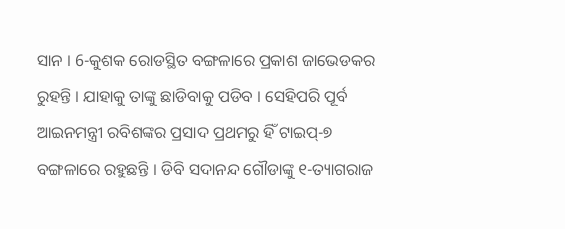ସାନ । 6-କୁଶକ ରୋଡସ୍ଥିତ ବଙ୍ଗଳାରେ ପ୍ରକାଶ ଜାଭେଡକର ରୁହନ୍ତି । ଯାହାକୁ ତାଙ୍କୁ ଛାଡିବାକୁ ପଡିବ । ସେହିପରି ପୂର୍ବ ଆଇନମନ୍ତ୍ରୀ ରବିଶଙ୍କର ପ୍ରସାଦ ପ୍ରଥମରୁ ହିଁ ଟାଇପ୍-୭ ବଙ୍ଗଳାରେ ରହୁଛନ୍ତି । ଡିବି ସଦାନନ୍ଦ ଗୌଡାଙ୍କୁ ୧-ତ୍ୟାଗରାଜ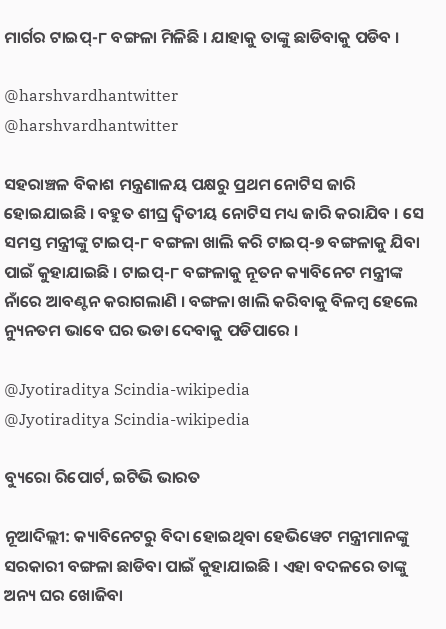ମାର୍ଗର ଟାଇପ୍-୮ ବଙ୍ଗଳା ମିଳିଛି । ଯାହାକୁ ତାଙ୍କୁ ଛାଡିବାକୁ ପଡିବ ।

@harshvardhantwitter
@harshvardhantwitter

ସହରାଞ୍ଚଳ ବିକାଶ ମନ୍ତ୍ରଣାଳୟ ପକ୍ଷରୁ ପ୍ରଥମ ନୋଟିସ ଜାରି ହୋଇଯାଇଛି । ବହୁତ ଶୀଘ୍ର ଦ୍ବିତୀୟ ନୋଟିସ ମଧ୍ୟ ଜାରି କରାଯିବ । ସେ ସମସ୍ତ ମନ୍ତ୍ରୀଙ୍କୁ ଟାଇପ୍-୮ ବଙ୍ଗଳା ଖାଲି କରି ଟାଇପ୍-୭ ବଙ୍ଗଳାକୁ ଯିବା ପାଇଁ କୁହାଯାଇଛି । ଟାଇପ୍-୮ ବଙ୍ଗଳାକୁ ନୂତନ କ୍ୟାବିନେଟ ମନ୍ତ୍ରୀଙ୍କ ନାଁରେ ଆବଣ୍ଟନ କରାଗଲାଣି । ବଙ୍ଗଳା ଖାଲି କରିବାକୁ ବିଳମ୍ବ ହେଲେ ନ୍ୟୁନତମ ଭାବେ ଘର ଭଡା ଦେବାକୁ ପଡିପାରେ ।

@Jyotiraditya Scindia-wikipedia
@Jyotiraditya Scindia-wikipedia

ବ୍ୟୁରୋ ରିପୋର୍ଟ, ଇଟିଭି ଭାରତ

ନୂଆଦିଲ୍ଲୀ: କ୍ୟାବିନେଟରୁ ବିଦା ହୋଇଥିବା ହେଭିୱେଟ ମନ୍ତ୍ରୀମାନଙ୍କୁ ସରକାରୀ ବଙ୍ଗଳା ଛାଡିବା ପାଇଁ କୁହାଯାଇଛି । ଏହା ବଦଳରେ ତାଙ୍କୁ ଅନ୍ୟ ଘର ଖୋଜିବା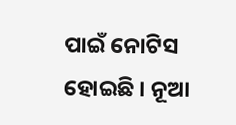ପାଇଁ ନୋଟିସ ହୋଇଛି । ନୂଆ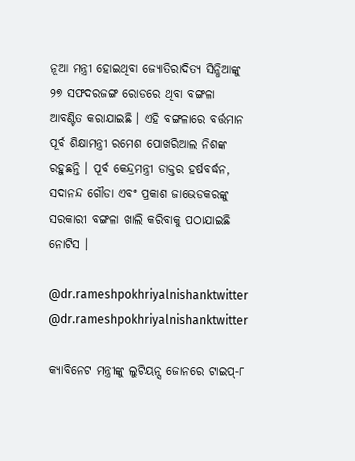ନୂଆ ମନ୍ତ୍ରୀ ହୋଇଥିବା ଜ୍ୟୋତିରାଦିତ୍ୟ ସିନ୍ଧିଆଙ୍କୁ ୨୭ ସଫଦରଜଙ୍ଗ ରୋଡରେ ଥିବା ବଙ୍ଗଳା ଆବଣ୍ଟିତ କରାଯାଇଛି । ଏହି ବଙ୍ଗଳାରେ ବର୍ତ୍ତମାନ ପୂର୍ବ ଶିକ୍ଷାମନ୍ତ୍ରୀ ରମେଶ ପୋଖରିଆଲ ନିଶଙ୍କ ରହୁଛନ୍ତି । ପୂର୍ବ କେନ୍ଦ୍ରମନ୍ତ୍ରୀ ଡାକ୍ତର ହର୍ଷବର୍ଦ୍ଧନ, ସଦାନନ୍ଦ ଗୌଡା ଏବଂ ପ୍ରକାଶ ଜାଭେଡକରଙ୍କୁ ସରକାରୀ ବଙ୍ଗଳା ଖାଲି କରିବାକୁ ପଠାଯାଇଛି ନୋଟିସ ।

@dr.rameshpokhriyalnishanktwitter
@dr.rameshpokhriyalnishanktwitter

କ୍ୟାବିନେଟ ମନ୍ତ୍ରୀଙ୍କୁ ଲୁଟିୟନ୍ସ ଜୋନରେ ଟାଇପ୍-୮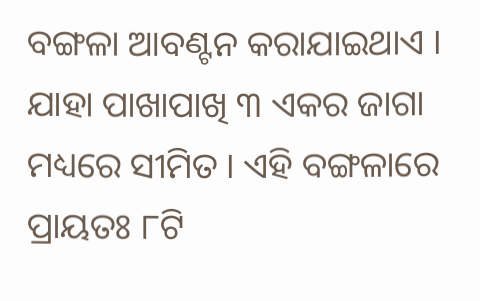ବଙ୍ଗଳା ଆବଣ୍ଟନ କରାଯାଇଥାଏ । ଯାହା ପାଖାପାଖି ୩ ଏକର ଜାଗା ମଧ୍ୟରେ ସୀମିତ । ଏହି ବଙ୍ଗଳାରେ ପ୍ରାୟତଃ ୮ଟି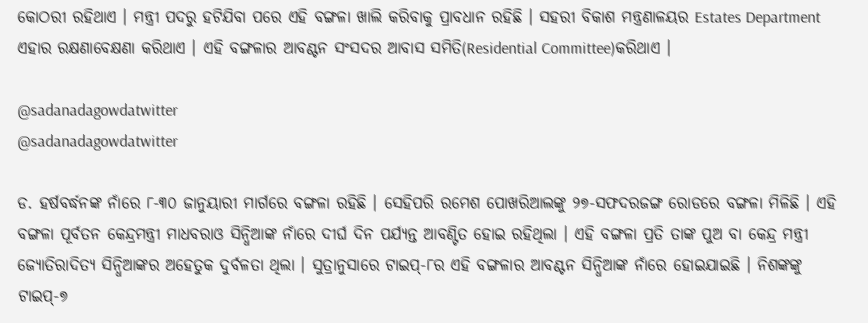କୋଠରୀ ରହିଥାଏ । ମନ୍ତ୍ରୀ ପଦରୁ ହଟିଯିବା ପରେ ଏହି ବଙ୍ଗଳା ଖାଲି କରିବାକୁ ପ୍ରାବଧାନ ରହିଛି । ସହରୀ ବିକାଶ ମନ୍ତ୍ରଣାଳୟର Estates Department ଏହାର ରକ୍ଷଣାବେକ୍ଷଣା କରିଥାଏ । ଏହି ବଙ୍ଗଳାର ଆବଣ୍ଟନ ସଂସଦର ଆବାସ ସମିତି(Residential Committee)କରିଥାଏ ।

@sadanadagowdatwitter
@sadanadagowdatwitter

ଡ. ହର୍ଷବର୍ଦ୍ଧନଙ୍କ ନାଁରେ ୮-୩୦ ଜାନୁୟାରୀ ମାର୍ଗରେ ବଙ୍ଗଳା ରହିଛି । ସେହିପରି ରମେଶ ପୋଖରିଆଲଙ୍କୁ ୨୭-ସଫଦରଜଙ୍ଗ ରୋଡରେ ବଙ୍ଗଳା ମିଳିଛି । ଏହି ବଙ୍ଗଳା ପୂର୍ବତନ କେନ୍ଦ୍ରମନ୍ତ୍ରୀ ମାଧବରାଓ ସିନ୍ଧିଆଙ୍କ ନାଁରେ ଦୀର୍ଘ ଦିନ ପର୍ଯ୍ୟନ୍ତ ଆବଣ୍ଟିତ ହୋଇ ରହିଥିଲା । ଏହି ବଙ୍ଗଳା ପ୍ରତି ତାଙ୍କ ପୁଅ ବା କେନ୍ଦ୍ର ମନ୍ତ୍ରୀ ଜ୍ୟୋତିରାଦିତ୍ୟ ସିନ୍ଧିଆଙ୍କର ଅହେତୁକ ଦୁର୍ବଳତା ଥିଲା । ସୁତ୍ରାନୁସାରେ ଟାଇପ୍-୮ର ଏହି ବଙ୍ଗଳାର ଆବଣ୍ଟନ ସିନ୍ଧିଆଙ୍କ ନାଁରେ ହୋଇଯାଇଛି । ନିଶଙ୍କଙ୍କୁ ଟାଇପ୍-୭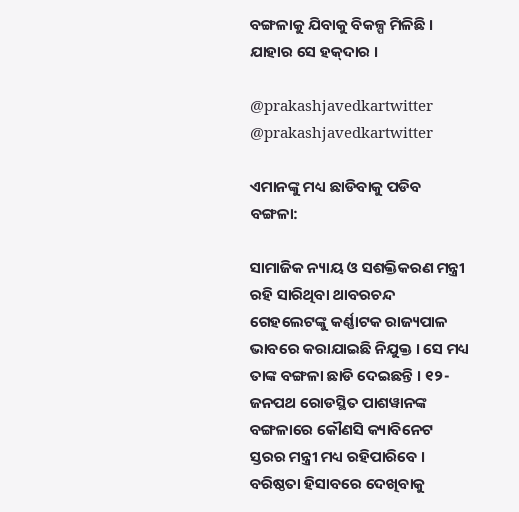ବଙ୍ଗଳାକୁ ଯିବାକୁ ବିକଳ୍ପ ମିଳିଛି । ଯାହାର ସେ ହକ୍‌ଦାର ।

@prakashjavedkartwitter
@prakashjavedkartwitter

ଏମାନଙ୍କୁ ମଧ୍ୟ ଛାଡିବାକୁ ପଡିବ ବଙ୍ଗଳା:

ସାମାଜିକ ନ୍ୟାୟ ଓ ସଶକ୍ତିକରଣ ମନ୍ତ୍ରୀ ରହି ସାରିଥିବା ଥାବରଚନ୍ଦ ଗେହଲେଟଙ୍କୁ କର୍ଣ୍ଣାଟକ ରାଜ୍ୟପାଳ ଭାବରେ କରାଯାଇଛି ନିଯୁକ୍ତ । ସେ ମଧ୍ୟ ତାଙ୍କ ବଙ୍ଗଳା ଛାଡି ଦେଇଛନ୍ତି । ୧୨-ଜନପଥ ରୋଡସ୍ଥିତ ପାଶୱାନଙ୍କ ବଙ୍ଗଳାରେ କୌଣସି କ୍ୟାବିନେଟ ସ୍ତରର ମନ୍ତ୍ରୀ ମଧ୍ୟ ରହିପାରିବେ । ବରିଷ୍ଠତା ହିସାବରେ ଦେଖିବାକୁ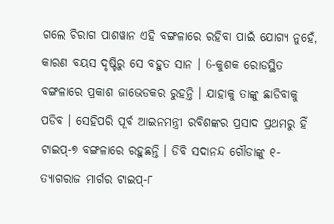ଗଲେ ଚିରାଗ ପାଶୱାନ ଏହି ବଙ୍ଗଳାରେ ରହିବା ପାଇଁ ଯୋଗ୍ୟ ନୁହେଁ, କାରଣ ବୟସ ଦୃଷ୍ଟିରୁ ସେ ବହୁତ ସାନ । 6-କୁଶକ ରୋଡସ୍ଥିତ ବଙ୍ଗଳାରେ ପ୍ରକାଶ ଜାଭେଡକର ରୁହନ୍ତି । ଯାହାକୁ ତାଙ୍କୁ ଛାଡିବାକୁ ପଡିବ । ସେହିପରି ପୂର୍ବ ଆଇନମନ୍ତ୍ରୀ ରବିଶଙ୍କର ପ୍ରସାଦ ପ୍ରଥମରୁ ହିଁ ଟାଇପ୍-୭ ବଙ୍ଗଳାରେ ରହୁଛନ୍ତି । ଡିବି ସଦାନନ୍ଦ ଗୌଡାଙ୍କୁ ୧-ତ୍ୟାଗରାଜ ମାର୍ଗର ଟାଇପ୍-୮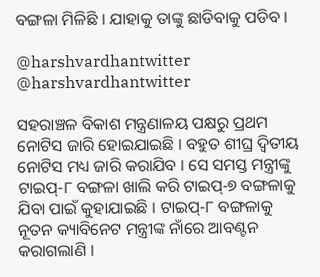ବଙ୍ଗଳା ମିଳିଛି । ଯାହାକୁ ତାଙ୍କୁ ଛାଡିବାକୁ ପଡିବ ।

@harshvardhantwitter
@harshvardhantwitter

ସହରାଞ୍ଚଳ ବିକାଶ ମନ୍ତ୍ରଣାଳୟ ପକ୍ଷରୁ ପ୍ରଥମ ନୋଟିସ ଜାରି ହୋଇଯାଇଛି । ବହୁତ ଶୀଘ୍ର ଦ୍ବିତୀୟ ନୋଟିସ ମଧ୍ୟ ଜାରି କରାଯିବ । ସେ ସମସ୍ତ ମନ୍ତ୍ରୀଙ୍କୁ ଟାଇପ୍-୮ ବଙ୍ଗଳା ଖାଲି କରି ଟାଇପ୍-୭ ବଙ୍ଗଳାକୁ ଯିବା ପାଇଁ କୁହାଯାଇଛି । ଟାଇପ୍-୮ ବଙ୍ଗଳାକୁ ନୂତନ କ୍ୟାବିନେଟ ମନ୍ତ୍ରୀଙ୍କ ନାଁରେ ଆବଣ୍ଟନ କରାଗଲାଣି ।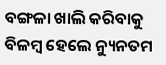ବଙ୍ଗଳା ଖାଲି କରିବାକୁ ବିଳମ୍ବ ହେଲେ ନ୍ୟୁନତମ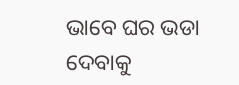ଭାବେ ଘର ଭଡା ଦେବାକୁ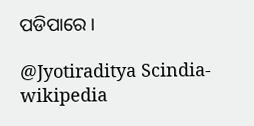ପଡିପାରେ ।

@Jyotiraditya Scindia-wikipedia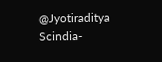@Jyotiraditya Scindia-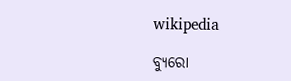wikipedia

ବ୍ୟୁରୋ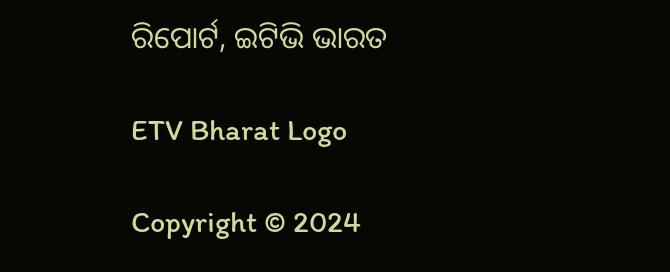ରିପୋର୍ଟ, ଇଟିଭି ଭାରତ

ETV Bharat Logo

Copyright © 2024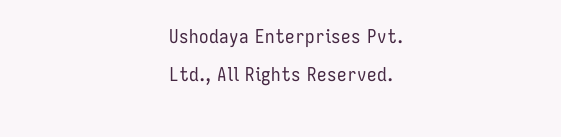Ushodaya Enterprises Pvt. Ltd., All Rights Reserved.